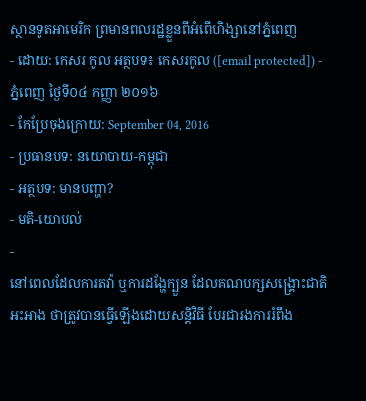ស្ថានទូតអាមេរិក ព្រមានពលរដ្ឋខ្លួនពីអំពើហិង្សានៅភ្នំពេញ
- ដោយ: កេសរ កូល អត្ថបទ៖ កេសរកូល ([email protected]) - ភ្នំពេញ ថ្ងៃទី០៤ កញ្ញា ២០១៦
- កែប្រែចុងក្រោយ: September 04, 2016
- ប្រធានបទ: នយោបាយ-កម្ពុជា
- អត្ថបទ: មានបញ្ហា?
- មតិ-យោបល់
-
នៅពេលដែលការតវ៉ា ឬការដង្ហែក្បួន ដែលគណបក្សសង្គ្រោះជាតិអះអាង ថាត្រូវបានធ្វើឡើងដោយសន្តិវិធី បែរជារងការរំពឹង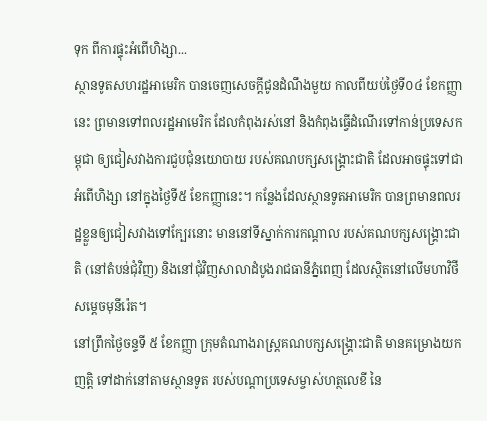ទុក ពីការផ្ទុះអំពើហិង្សា...
ស្ថានទូតសហរដ្ឋអាមេរិក បានចេញសេចក្ដីជូនដំណឹងមួយ កាលពីយប់ថ្ងៃទី០៤ ខែកញ្ញានេះ ព្រមានទៅពលរដ្ឋអាមេរិក ដែលកំពុងរស់នៅ និងកំពុងធ្វើដំណើរទៅកាន់ប្រទេសកម្ពុជា ឲ្យជៀសវាងការជួបជុំនយោបាយ របស់គណបក្សសង្គ្រោះជាតិ ដែលអាចផ្ទុះទៅជាអំពើហិង្សា នៅក្នុងថ្ងៃទី៥ ខែកញ្ញានេះ។ កន្លែងដែលស្ថានទូតអាមេរិក បានព្រមានពលរដ្ឋខ្លួនឲ្យជៀសវាងទៅក្បែរនោះ មាននៅទីស្នាក់ការកណ្ដាល របស់គណបក្សសង្គ្រោះជាតិ (នៅតំបន់ជុំវិញ) និងនៅជុំវិញសាលាដំបូងរាជធានីភ្នំពេញ ដែលស្ថិតនៅលើមហាវិថី សម្តេចមុនីរ៉េត។
នៅព្រឹកថ្ងៃចន្ទទី ៥ ខែកញ្ញា ក្រុមតំណាងរាស្ត្រគណបក្សសង្គ្រោះជាតិ មានគម្រោងយកញត្តិ ទៅដាក់នៅតាមស្ថានទូត របស់បណ្ដាប្រទេសម្ចាស់ហត្ថលេខី នៃ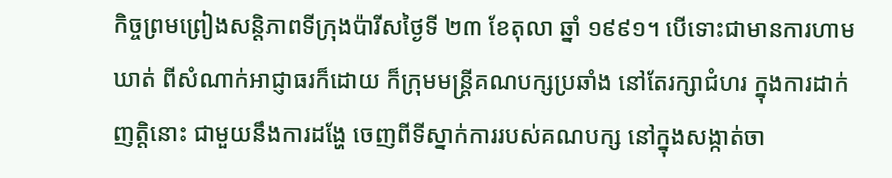កិច្ចព្រមព្រៀងសន្តិភាពទីក្រុងប៉ារីសថ្ងៃទី ២៣ ខែតុលា ឆ្នាំ ១៩៩១។ បើទោះជាមានការហាមឃាត់ ពីសំណាក់អាជ្ញាធរក៏ដោយ ក៏ក្រុមមន្ត្រីគណបក្សប្រឆាំង នៅតែរក្សាជំហរ ក្នុងការដាក់ញត្តិនោះ ជាមួយនឹងការដង្ហែ ចេញពីទីស្នាក់ការរបស់គណបក្ស នៅក្នុងសង្កាត់ចា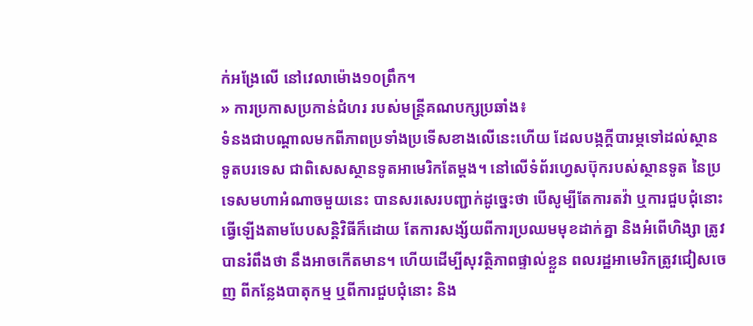ក់អង្រែលើ នៅវេលាម៉ោង១០ព្រឹក។
» ការប្រកាសប្រកាន់ជំហរ របស់មន្ត្រីគណបក្សប្រឆាំង៖
ទំនងជាបណ្ដាលមកពីភាពប្រទាំងប្រទើសខាងលើនេះហើយ ដែលបង្កក្ដីបារម្ភទៅដល់ស្ថានទូតបរទេស ជាពិសេសស្ថានទូតអាមេរិកតែម្ដង។ នៅលើទំព័រហ្វេសប៊ុករបស់ស្ថានទូត នៃប្រទេសមហាអំណាចមួយនេះ បានសរសេរបញ្ជាក់ដូច្នេះថា បើសូម្បីតែការតវ៉ា ឬការជួបជុំនោះ ធ្វើឡើងតាមបែបសន្តិវិធីក៏ដោយ តែការសង្ស័យពីការប្រឈមមុខដាក់គ្នា និងអំពើហិង្សា ត្រូវបានរំពឹងថា នឹងអាចកើតមាន។ ហើយដើម្បីសុវត្ថិភាពផ្ទាល់ខ្លួន ពលរដ្ឋអាមេរិកត្រូវជៀសចេញ ពីកន្លែងបាតុកម្ម ឬពីការជួបជុំនោះ និង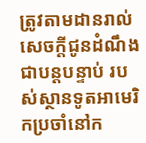ត្រូវតាមដានរាល់សេចក្តីជូនដំណឹងជាបន្តបន្ទាប់ របស់ស្ថានទូតអាមេរិកប្រចាំនៅក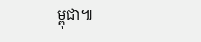ម្ពុជា៕